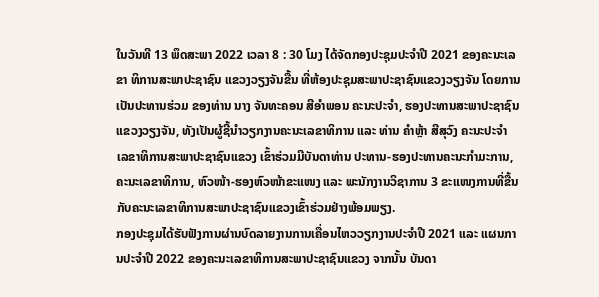ໃນວັນທີ 13 ພຶດສະພາ 2022 ເວລາ 8 : 30 ໂມງ ໄດ້ຈັດກອງປະຊຸມປະຈໍາປີ 2021 ຂອງຄະນະເລຂາ ທິການສະພາປະຊາຊົນ ແຂວງວຽງຈັນຂື້ນ ທີ່ຫ້ອງປະຊຸມສະພາປະຊາຊົນແຂວງວຽງຈັນ ໂດຍການເປັນປະທານຮ່ວມ ຂອງທ່ານ ນາງ ຈັນທະຄອນ ສີອໍາພອນ ຄະນະປະຈໍາ, ຮອງປະທານສະພາປະຊາຊົນແຂວງວຽງຈັນ, ທັງເປັນຜູ້ຊີ້ນໍາວຽກງານຄະນະເລຂາທິການ ແລະ ທ່ານ ຄໍາຫຼ້າ ສີສຸວົງ ຄະນະປະຈໍາ ເລຂາທິການສະພາປະຊາຊົນແຂວງ ເຂົ້າຮ່ວມມີບັນດາທ່ານ ປະທານ-ຮອງປະທານຄະນະກໍາມະການ, ຄະນະເລຂາທິການ, ຫົວໜ້າ-ຮອງຫົວໜ້າຂະແໜງ ແລະ ພະນັກງານວິຊາການ 3 ຂະແໜງການທີ່ຂື້ນກັບຄະນະເລຂາທິການສະພາປະຊາຊົນແຂວງເຂົ້າຮ່ວມຢ່າງພ້ອມພຽງ.
ກອງປະຊຸມໄດ້ຮັບຟັງການຜ່ານບົດລາຍງານການເຄື່ອນໄຫວວຽກງານປະຈໍາປີ 2021 ແລະ ແຜນການປະຈໍາປີ 2022 ຂອງຄະນະເລຂາທິການສະພາປະຊາຊົນແຂວງ ຈາກນັ້ນ ບັນດາ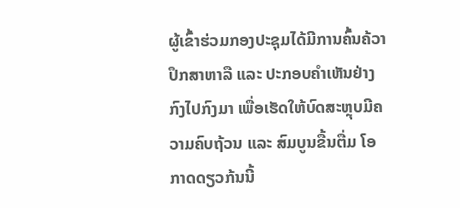ຜູ້ເຂົ້າຮ່ວມກອງປະຊຸມໄດ້ມີການຄົ້ນຄ້ວາປຶກສາຫາລື ແລະ ປະກອບຄໍາເຫັນຢ່າງກົງໄປກົງມາ ເພື່ອເຮັດໃຫ້ບົດສະຫຼຸບມີຄວາມຄົບຖ້ວນ ແລະ ສົມບູນຂື້ນຕື່ມ ໂອກາດດຽວກ້ນນີ້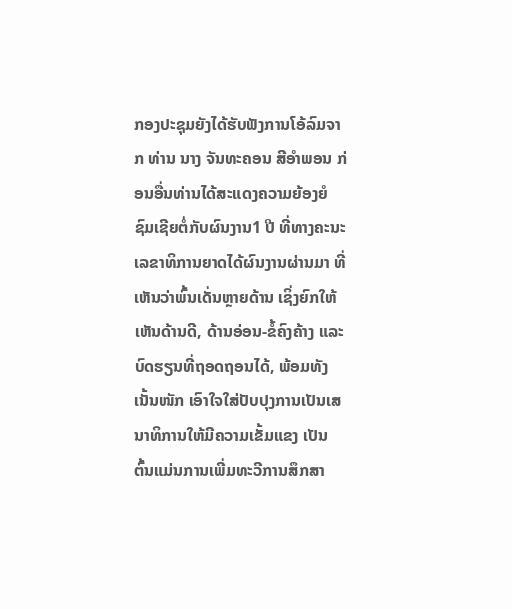ກອງປະຊຸມຍັງໄດ້ຮັບຟັງການໂອ້ລົມຈາກ ທ່ານ ນາງ ຈັນທະຄອນ ສີອໍາພອນ ກ່ອນອື່ນທ່ານໄດ້ສະແດງຄວາມຍ້ອງຍໍຊົມເຊີຍຕໍ່ກັບຜົນງານ1 ປີ ທີ່ທາງຄະນະເລຂາທິການຍາດໄດ້ຜົນງານຜ່ານມາ ທີ່ເຫັນວ່າພົ້ນເດັ່ນຫຼາຍດ້ານ ເຊິ່ງຍົກໃຫ້ເຫັນດ້ານດີ, ດ້ານອ່ອນ-ຂໍ້ຄົງຄ້າງ ແລະ ບົດຮຽນທີ່ຖອດຖອນໄດ້, ພ້ອມທັງເນັ້ນໜັກ ເອົາໃຈໃສ່ປັບປຸງການເປັນເສນາທິການໃຫ້ມີຄວາມເຂັ້ມແຂງ ເປັນຕົ້ນແມ່ນການເພີ່ມທະວີການສຶກສາ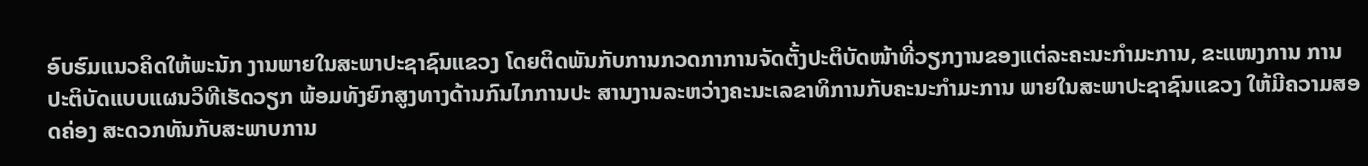ອົບຮົມແນວຄິດໃຫ້ພະນັກ ງານພາຍໃນສະພາປະຊາຊົນແຂວງ ໂດຍຕິດພັນກັບການກວດກາການຈັດຕັ້ງປະຕິບັດໜ້າທີ່ວຽກງານຂອງແຕ່ລະຄະນະກໍາມະການ, ຂະແໜງການ ການປະຕິບັດແບບແຜນວິທີເຮັດວຽກ ພ້ອມທັງຍົກສູງທາງດ້ານກົນໄກການປະ ສານງານລະຫວ່າງຄະນະເລຂາທິການກັບຄະນະກໍາມະການ ພາຍໃນສະພາປະຊາຊົນແຂວງ ໃຫ້ມີຄວາມສອດຄ່ອງ ສະດວກທັນກັບສະພາບການ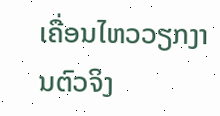ເຄື່ອນໄຫວວຽກງານຕົວຈິງ